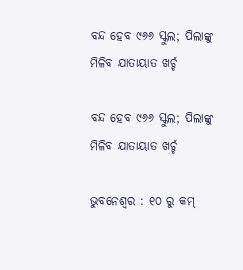ବନ୍ଦ ହେବ ୯୬୬ ସ୍କୁଲ; ପିଲାଙ୍କୁ ମିଳିବ ଯାତାୟାତ ଖର୍ଚ୍ଚ

ବନ୍ଦ ହେବ ୯୬୬ ସ୍କୁଲ; ପିଲାଙ୍କୁ ମିଳିବ ଯାତାୟାତ ଖର୍ଚ୍ଚ

ଭୁବନେଶ୍ୱର : ୧୦ ରୁ କମ୍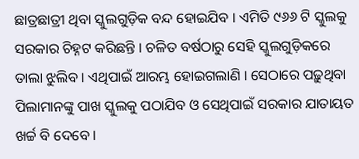ଛାତ୍ରଛାତ୍ରୀ ଥିବା ସ୍କୁଲଗୁଡ଼ିକ ବନ୍ଦ ହୋଇଯିବ । ଏମିତି ୯୬୬ ଟି ସ୍କୁଲକୁ ସରକାର ଚିହ୍ନଟ କରିଛନ୍ତି । ଚଳିତ ବର୍ଷଠାରୁ ସେହି ସ୍କୁଲଗୁଡ଼ିକରେ ତାଲା ଝୁଲିବ । ଏଥିପାଇଁ ଆରମ୍ଭ ହୋଇଗଲାଣି । ସେଠାରେ ପଢ଼ୁଥିବା ପିଲାମାନଙ୍କୁ ପାଖ ସ୍କୁଲକୁ ପଠାଯିବ ଓ ସେଥିପାଇଁ ସରକାର ଯାତାୟତ ଖର୍ଚ୍ଚ ବି ଦେବେ ।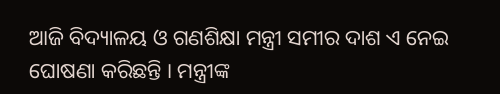ଆଜି ବିଦ୍ୟାଳୟ ଓ ଗଣଶିକ୍ଷା ମନ୍ତ୍ରୀ ସମୀର ଦାଶ ଏ ନେଇ ଘୋଷଣା କରିଛନ୍ତି । ମନ୍ତ୍ରୀଙ୍କ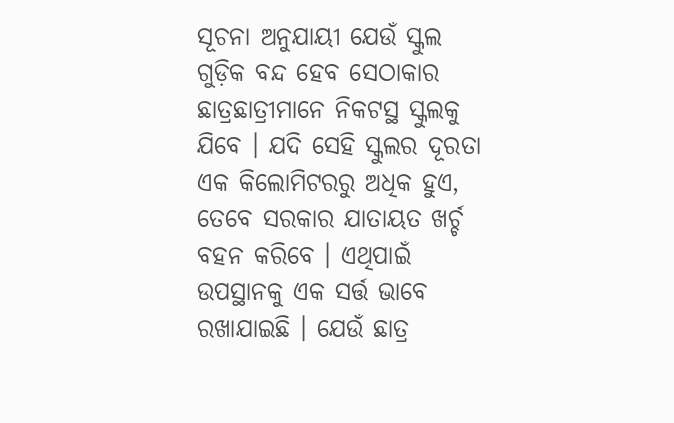ସୂଚନା ଅନୁଯାୟୀ ଯେଉଁ ସ୍କୁଲ ଗୁଡ଼ିକ ବନ୍ଦ ହେବ ସେଠାକାର ଛାତ୍ରଛାତ୍ରୀମାନେ ନିକଟସ୍ଥ ସ୍କୁଲକୁ ଯିବେ । ଯଦି ସେହି ସ୍କୁଲର ଦୂରତା ଏକ କିଲୋମିଟରରୁ ଅଧିକ ହୁଏ, ତେବେ ସରକାର ଯାତାୟତ ଖର୍ଚ୍ଚ ବହନ କରିବେ । ଏଥିପାଇଁ ଉପସ୍ଥାନକୁ ଏକ ସର୍ତ୍ତ ଭାବେ ରଖାଯାଇଛି । ଯେଉଁ ଛାତ୍ର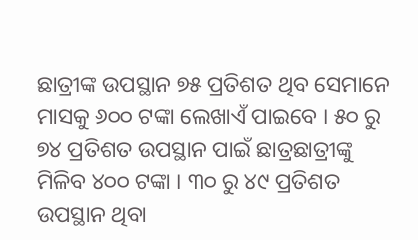ଛାତ୍ରୀଙ୍କ ଉପସ୍ଥାନ ୭୫ ପ୍ରତିଶତ ଥିବ ସେମାନେ ମାସକୁ ୬୦୦ ଟଙ୍କା ଲେଖାଏଁ ପାଇବେ । ୫୦ ରୁ ୭୪ ପ୍ରତିଶତ ଉପସ୍ଥାନ ପାଇଁ ଛାତ୍ରଛାତ୍ରୀଙ୍କୁ ମିଳିବ ୪୦୦ ଟଙ୍କା । ୩୦ ରୁ ୪୯ ପ୍ରତିଶତ ଉପସ୍ଥାନ ଥିବା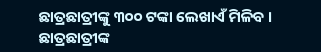ଛାତ୍ରଛାତ୍ରୀଙ୍କୁ ୩୦୦ ଟଙ୍କା ଲେଖାଏଁ ମିଳିବ । ଛାତ୍ରଛାତ୍ରୀଙ୍କ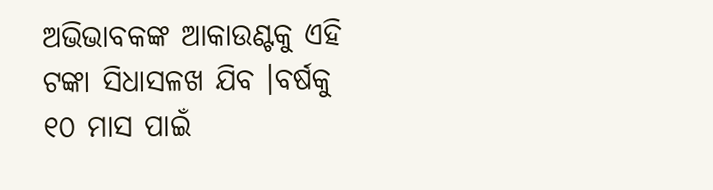ଅଭିଭାବକଙ୍କ ଆକାଉଣ୍ଟକୁ ଏହି ଟଙ୍କା ସିଧାସଳଖ ଯିବ ।ବର୍ଷକୁ ୧୦ ମାସ ପାଇଁ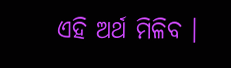ଏହି ଅର୍ଥ ମିଳିବ ।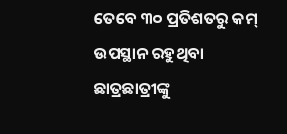ତେବେ ୩୦ ପ୍ରତିଶତରୁ କମ୍ ଉପସ୍ଥାନ ରହୁଥିବା ଛାତ୍ରଛାତ୍ରୀଙ୍କୁ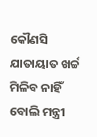କୌଣସି ଯାତାୟାତ ଖର୍ଚ୍ଚ ମିଳିବ ନାହିଁ ବୋଲି ମନ୍ତ୍ରୀ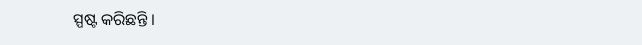ସ୍ପଷ୍ଟ କରିଛନ୍ତି ।